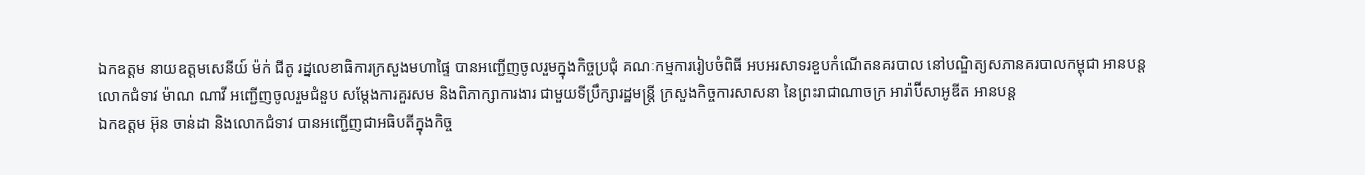ឯកឧត្តម នាយឧត្តមសេនីយ៍ ម៉ក់ ជីតូ រដ្នលេខាធិការក្រសួងមហាផ្ទៃ បានអញ្ជើញចូលរួមក្នុងកិច្ចប្រជុំ គណៈកម្មការរៀបចំពិធី អបអរសាទរខួបកំណើតនគរបាល នៅបណ្ឌិត្យសភានគរបាលកម្ពុជា អានបន្ត
លោកជំទាវ ម៉ាណ ណាវី អញ្ជើញចូលរួមជំនួប សម្តែងការគួរសម និងពិភាក្សាការងារ ជាមួយទីប្រឹក្សារដ្ឋមន្ត្រី ក្រសួងកិច្ចការសាសនា នៃព្រះរាជាណាចក្រ អារ៉ាប៊ីសាអូឌីត អានបន្ត
ឯកឧត្តម អ៊ុន ចាន់ដា និងលោកជំទាវ បានអញ្ជើញជាអធិបតីក្នុងកិច្ច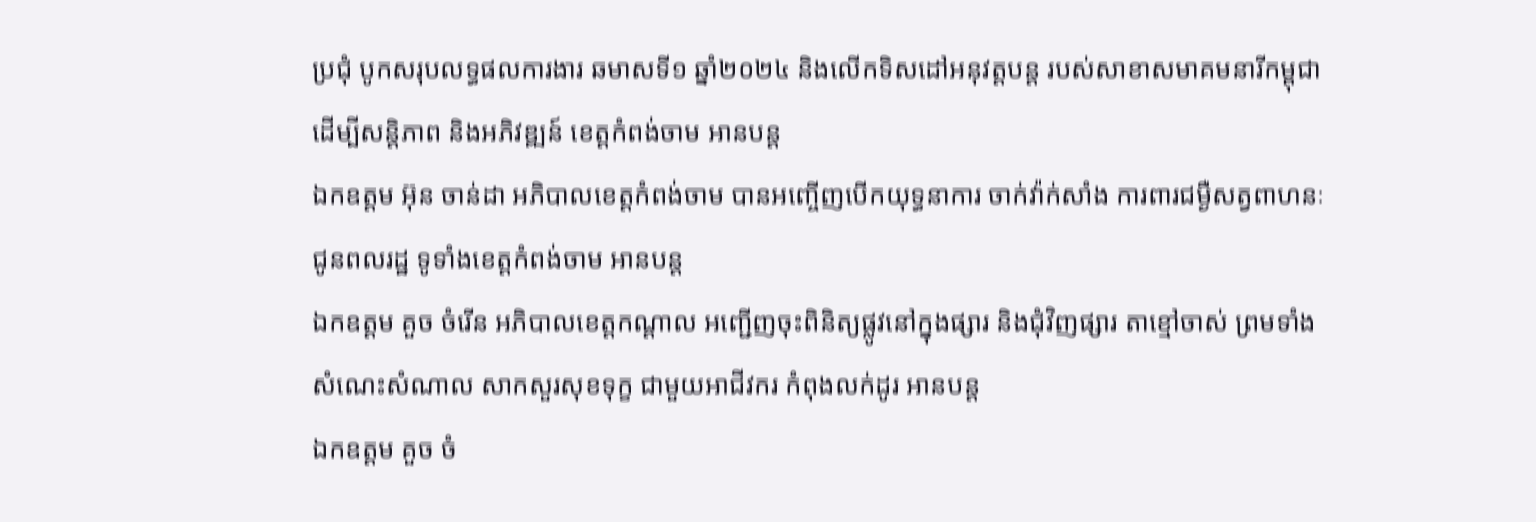ប្រជុំ បូកសរុបលទ្ធផលការងារ ឆមាសទី១ ឆ្នាំ២០២៤ និងលើកទិសដៅអនុវត្តបន្ត របស់សាខាសមាគមនារីកម្ពុជា ដើម្បីសន្តិភាព និងអភិវឌ្ឍន៍ ខេត្តកំពង់ចាម អានបន្ត
ឯកឧត្តម អ៊ុន ចាន់ដា អភិបាលខេត្តកំពង់ចាម បានអញ្ចើញបើកយុទ្ធនាការ ចាក់វ៉ាក់សាំង ការពារជម្ងឺសត្វពាហនៈ ជូនពលរដ្ឋ ទូទាំងខេត្តកំពង់ចាម អានបន្ត
ឯកឧត្ដម គួច ចំរើន អភិបាលខេត្តកណ្ដាល អញ្ជើញចុះពិនិត្យផ្លូវនៅក្នុងផ្សារ និងជុំវិញផ្សារ តាខ្មៅចាស់ ព្រមទាំងសំណេះសំណាល សាកសួរសុខទុក្ខ ជាមួយអាជីវករ កំពុងលក់ដូរ អានបន្ត
ឯកឧត្តម គួច ចំ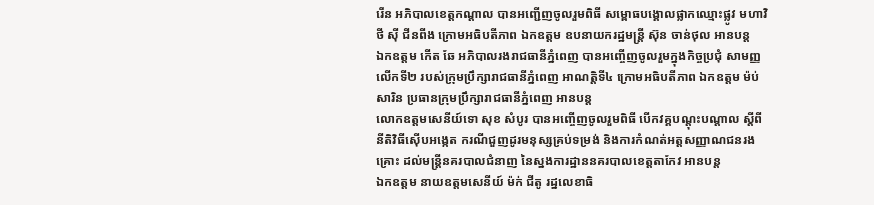រើន អភិបាលខេត្តកណ្ដាល បានអញ្ជើញចូលរួមពិធី សម្ពោធបង្គោលផ្លាកឈ្មោះផ្លូវ មហាវិថី សុី ជីនពីង ក្រោមអធិបតីភាព ឯកឧត្ដម ឧបនាយករដ្ឋមន្ត្រី ស៊ុន ចាន់ថុល អានបន្ត
ឯកឧត្តម កើត ឆែ អភិបាលរងរាជធានីភ្នំពេញ បានអញ្ចើញចូលរួមក្នុងកិច្ចប្រជុំ សាមញ្ញលើកទី២ របស់ក្រុមប្រឹក្សារាជធានីភ្នំពេញ អាណត្តិទី៤ ក្រោមអធិបតីភាព ឯកឧត្តម ម៉ប់ សារិន ប្រធានក្រុមប្រឹក្សារាជធានីភ្នំពេញ អានបន្ត
លោកឧត្តមសេនីយ៍ទោ សុខ សំបូរ បានអញ្ចើញចូលរួមពិធី បើកវគ្គបណ្តុះបណ្តាល ស្តីពី នីតិវិធីស៊ើបអង្កេត ករណីជួញដូរមនុស្សគ្រប់ទម្រង់ និងការកំណត់អត្តសញ្ញាណជនរងគ្រោះ ដល់មន្ត្រីនគរបាលជំនាញ នៃស្នងការដ្ឋាននគរបាលខេត្តតាកែវ អានបន្ត
ឯកឧត្តម នាយឧត្តមសេនីយ៍ ម៉ក់ ជីតូ រដ្នលេខាធិ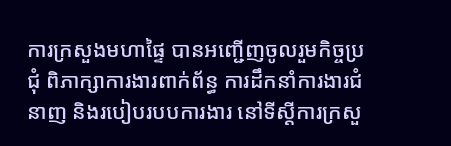ការក្រសួងមហាផ្ទៃ បានអញ្ជើញចូលរួមកិច្ចប្រជុំ ពិភាក្សាការងារពាក់ព័ន្ធ ការដឹកនាំការងារជំនាញ និងរបៀបរបបការងារ នៅទីស្ដីការក្រសួ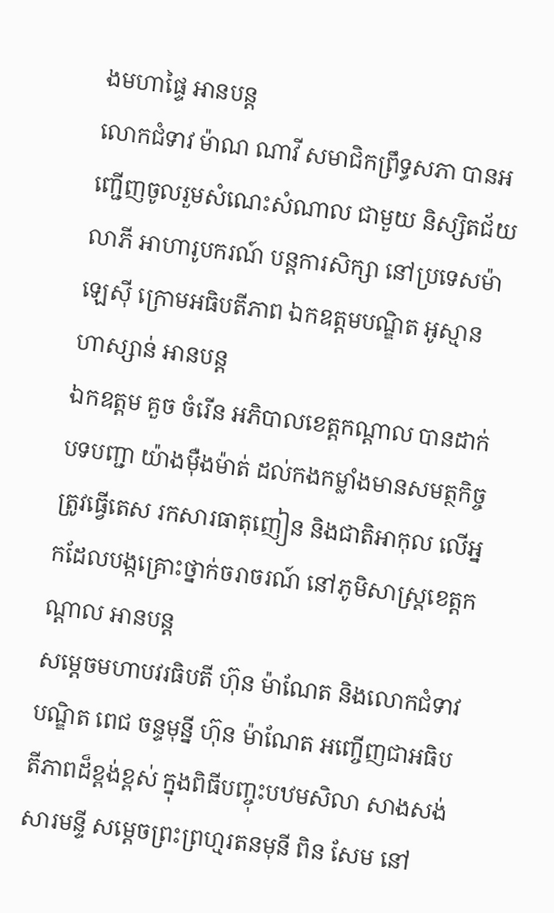ងមហាផ្ទៃ អានបន្ត
លោកជំទាវ ម៉ាណ ណាវី សមាជិកព្រឹទ្ធសភា បានអញ្ជើញចូលរួមសំណេះសំណាល ជាមួយ និស្សិតជ័យលាភី អាហារូបករណ៍ បន្តការសិក្សា នៅប្រទេសម៉ាឡេស៊ី ក្រោមអធិបតីភាព ឯកឧត្តមបណ្ឌិត អូស្មាន ហាស្សាន់ អានបន្ត
ឯកឧត្ដម គួច ចំរើន អភិបាលខេត្តកណ្ដាល បានដាក់បទបញ្ជា យ៉ាងម៉ឺងម៉ាត់ ដល់កងកម្លាំងមានសមត្ថកិច្ច ត្រូវធ្វើតេស រកសារធាតុញៀន និងជាតិអាកុល លើអ្នកដែលបង្កគ្រោះថ្នាក់ចរាចរណ៍ នៅភូមិសាស្ត្រខេត្តកណ្ដាល អានបន្ត
សម្តេចមហាបវរធិបតី ហ៊ុន ម៉ាណែត និងលោកជំទាវបណ្ឌិត ពេជ ចន្ទមុន្នី ហ៊ុន ម៉ាណែត អញ្ចើញជាអធិបតីភាពដ៏ខ្ពង់ខ្ពស់ ក្នុងពិធីបញ្ចុះបឋមសិលា សាងសង់សារមន្ទី សម្តេចព្រះព្រហ្មរតនមុនី ពិន សែម នៅ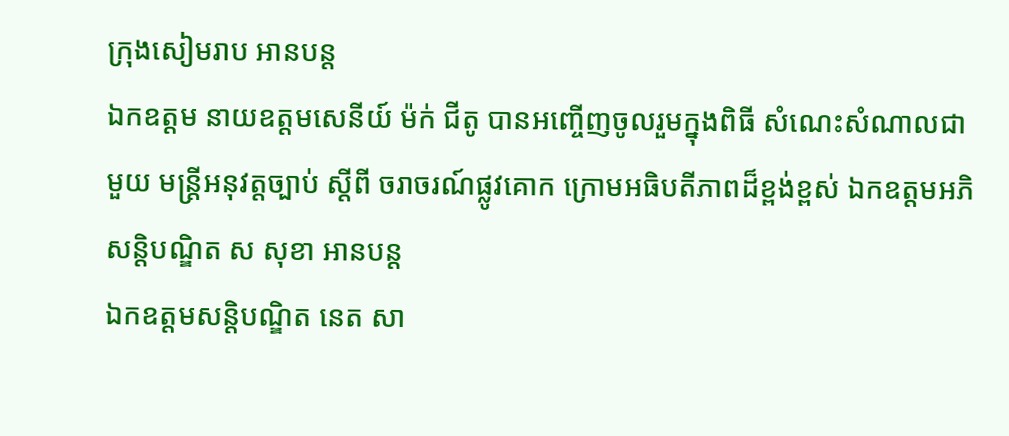ក្រុងសៀមរាប អានបន្ត
ឯកឧត្តម នាយឧត្តមសេនីយ៍ ម៉ក់ ជីតូ បានអញ្ចើញចូលរួមក្នុងពិធី សំណេះសំណាលជាមួយ មន្ត្រីអនុវត្តច្បាប់ ស្តីពី ចរាចរណ៍ផ្លូវគោក ក្រោមអធិបតីភាពដ៏ខ្ពង់ខ្ពស់ ឯកឧត្តមអភិសន្តិបណ្ឌិត ស សុខា អានបន្ត
ឯកឧត្តមសន្តិបណ្ឌិត នេត សា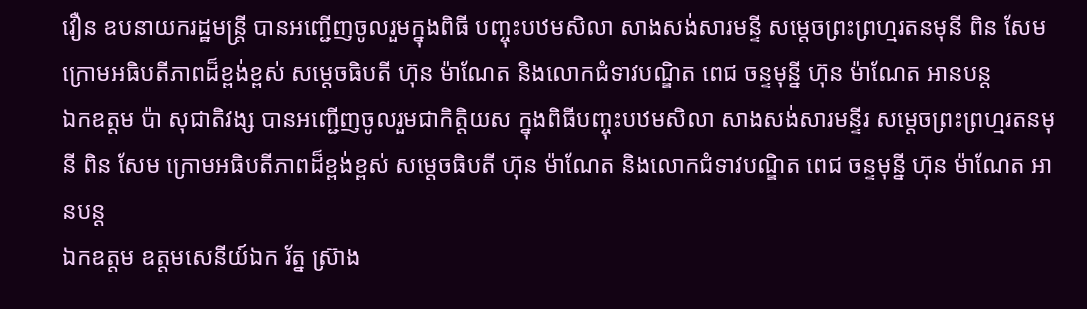វឿន ឧបនាយករដ្ឋមន្រ្តី បានអញ្ជើញចូលរួមក្នុងពិធី បញ្ចុះបឋមសិលា សាងសង់សារមន្ទី សម្តេចព្រះព្រហ្មរតនមុនី ពិន សែម ក្រោមអធិបតីភាពដ៏ខ្ពង់ខ្ពស់ សម្តេចធិបតី ហ៊ុន ម៉ាណែត និងលោកជំទាវបណ្ឌិត ពេជ ចន្ទមុន្នី ហ៊ុន ម៉ាណែត អានបន្ត
ឯកឧត្តម ប៉ា សុជាតិវង្ស បានអញ្ជើញចូលរួមជាកិត្តិយស ក្នុងពិធីបញ្ចុះបឋមសិលា សាងសង់សារមន្ទីរ សម្តេចព្រះព្រហ្មរតនមុនី ពិន សែម ក្រោមអធិបតីភាពដ៏ខ្ពង់ខ្ពស់ សម្តេចធិបតី ហ៊ុន ម៉ាណែត និងលោកជំទាវបណ្ឌិត ពេជ ចន្ទមុន្នី ហ៊ុន ម៉ាណែត អានបន្ត
ឯកឧត្តម ឧត្តមសេនីយ៍ឯក រ័ត្ន ស្រ៊ាង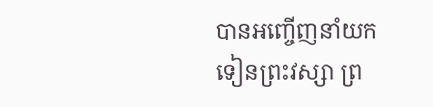បានអញ្ចើញនាំយកទៀនព្រះវស្សា ព្រ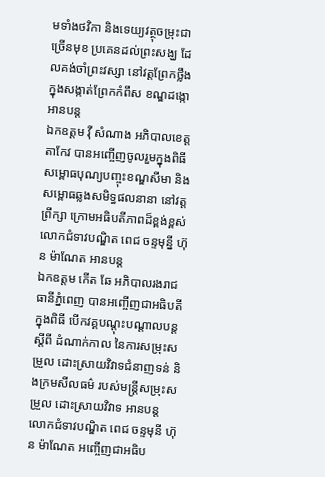មទាំងថវិកា និងទេយ្យវត្ថុចម្រុះជាច្រើនមុខ ប្រគេនដល់ព្រះសង្ឃ ដែលគង់ចាំព្រះវស្សា នៅវត្តព្រែកថ្លឹង ក្នុងសង្កាត់ព្រែកកំពឹស ខណ្ឌដង្កោ អានបន្ត
ឯកឧត្តម វ៉ី សំណាង អភិបាលខេត្តតាកែវ បានអញ្ចើញចូលរួមក្នុងពិធី សម្ពោធបុណ្យបញ្ចុះខណ្ឌសីមា និងសម្ពោធឆ្លងសមិទ្ធផលនានា នៅវត្តព្រឹក្សា ក្រោមអធិបតីភាពដ៏ខ្ពង់ខ្ពស់ លោកជំទាវបណ្ឌិត ពេជ ចន្ទមុន្នី ហ៊ុន ម៉ាណែត អានបន្ត
ឯកឧត្តម កើត ឆែ អភិបាលរងរាជធានីភ្នំពេញ បានអញ្ចើញជាអធិបតីក្នុងពិធី បើកវគ្គបណ្តុះបណ្តាលបន្ត ស្តីពី ដំណាក់កាល នៃការសម្រុះសម្រួល ដោះស្រាយវិវាទជំនាញទន់ និងក្រមសីលធម៌ របស់មន្រ្តីសម្រុះសម្រួល ដោះស្រាយវិវាទ អានបន្ត
លោកជំទាវបណ្ឌិត ពេជ ចន្ទមុនី ហ៊ុន ម៉ាណែត អញ្ចើញជាអធិប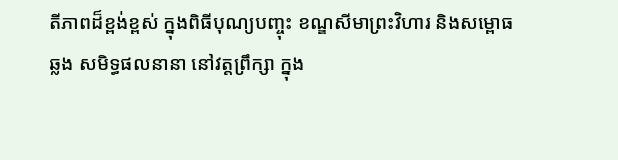តីភាពដ៏ខ្ពង់ខ្ពស់ ក្នុងពិធីបុណ្យបញ្ចុះ ខណ្ឌសីមាព្រះវិហារ និងសម្ពោធឆ្លង សមិទ្ធផលនានា នៅវត្តព្រឹក្សា ក្នុង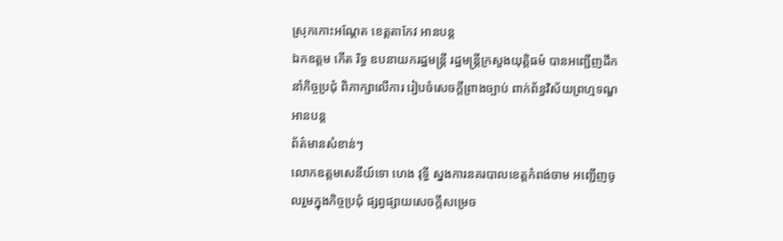ស្រុកកោះអណ្តែត ខេត្តតាកែវ អានបន្ត
ឯកឧត្តម កើត រិទ្ធ ឧបនាយករដ្ឋមន្ត្រី រដ្ឋមន្ត្រីក្រសួងយុត្តិធម៌ បានអញ្ជើញដឹកនាំកិច្ចប្រជុំ ពិភាក្សាលើការ រៀបចំសេចក្តីព្រាងច្បាប់ ពាក់ព័ន្ធវិស័យព្រហ្មទណ្ឌ អានបន្ត
ព័ត៌មានសំខាន់ៗ
លោកឧត្តមសេនីយ៍ទោ ហេង វុទ្ធី ស្នងការនគរបាលខេត្តកំពង់ចាម អញ្ជើញចូលរួមក្នុងកិច្ចប្រជុំ ផ្សព្វផ្សាយសេចក្តីសម្រេច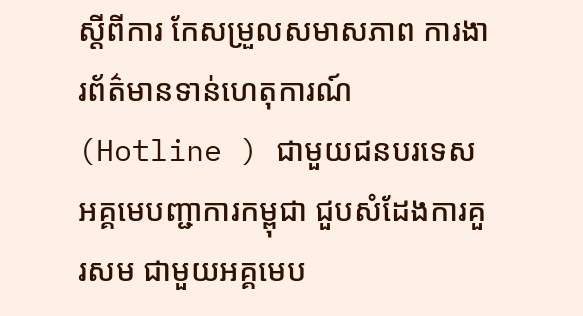ស្តីពីការ កែសម្រួលសមាសភាព ការងារព័ត៌មានទាន់ហេតុការណ៍ (Hotline ) ជាមួយជនបរទេស
អគ្គមេបញ្ជាការកម្ពុជា ជួបសំដែងការគួរសម ជាមួយអគ្គមេប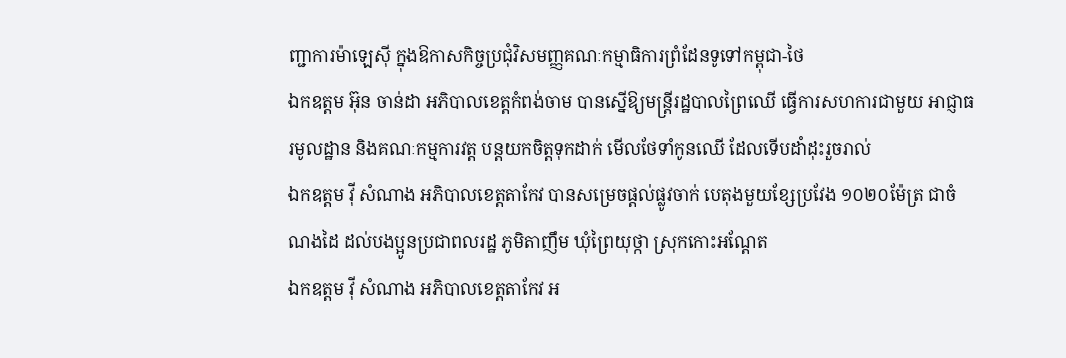ញ្ជាការម៉ាឡេសុី ក្នុងឱកាសកិច្ចប្រជុំវិសមញ្ញគណៈកម្មាធិការព្រំដែនទូទៅកម្ពុជា-ថៃ
ឯកឧត្តម អ៊ុន ចាន់ដា អភិបាលខេត្តកំពង់ចាម បានស្នើឱ្យមន្ត្រីរដ្ឋបាលព្រៃឈើ ធ្វើការសហការជាមួយ អាជ្ញាធរមូលដ្ឋាន និងគណៈកម្មការវត្ត បន្តយកចិត្តទុកដាក់ មើលថែទាំកូនឈើ ដែលទើបដាំដុះរួចរាល់
ឯកឧត្តម វ៉ី សំណាង អភិបាលខេត្តតាកែវ បានសម្រេចផ្ដល់ផ្លូវចាក់ បេតុងមួយខ្សែប្រវែង ១០២០ម៉ែត្រ ជាចំណងដៃ ដល់បងប្អូនប្រជាពលរដ្ឋ ភូមិតាញឹម ឃុំព្រៃយុថ្កា ស្រុកកោះអណ្ដែត
ឯកឧត្តម វ៉ី សំណាង អភិបាលខេត្តតាកែវ អ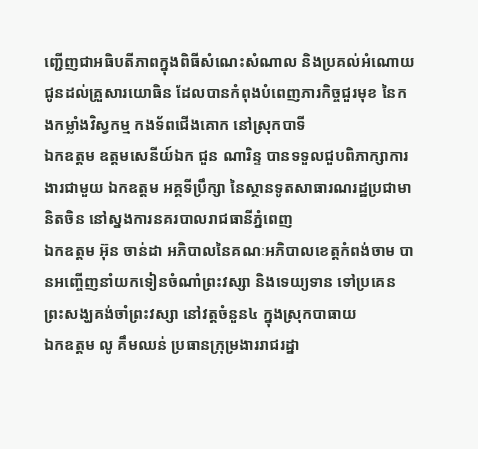ញ្ជេីញជាអធិបតីភាពក្នុងពិធីសំណេះសំណាល និងប្រគល់អំណោយ ជូនដល់គ្រួសារយោធិន ដែលបានកំពុងបំពេញភារកិច្ចជួរមុខ នៃកងកម្លាំងវិស្វកម្ម កងទ័ពជេីងគោក នៅស្រុកបាទី
ឯកឧត្តម ឧត្តមសេនីយ៍ឯក ជួន ណារិន្ទ បានទទួលជួបពិភាក្សាការងារជាមួយ ឯកឧត្តម អគ្គទីប្រឹក្សា នៃស្ថានទូតសាធារណរដ្ឋប្រជាមានិតចិន នៅស្នងការនគរបាលរាជធានីភ្នំពេញ
ឯកឧត្តម អ៊ុន ចាន់ដា អភិបាលនៃគណៈអភិបាលខេត្តកំពង់ចាម បានអញ្ចើញនាំយកទៀនចំណាំព្រះវស្សា និងទេយ្យទាន ទៅប្រគេនព្រះសង្ឃគង់ចាំព្រះវស្សា នៅវត្តចំនួន៤ ក្នុងស្រុកបាធាយ
ឯកឧត្តម លូ គឹមឈន់ ប្រធានក្រុម្រងាររាជរដ្នា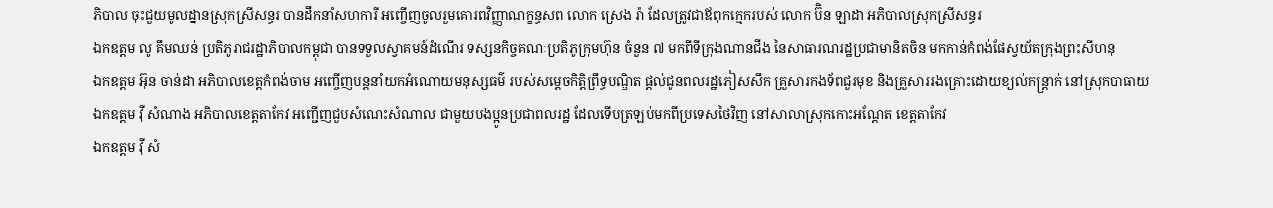ភិបាល ចុះជួយមូលដ្នានស្រុកស្រីសន្ធរ បានដឹកនាំសហការី អញ្ចើញចូលរួមគោរពវិញ្ញាណក្ខន្ធសព លោក ស្រេង រ៉ា ដែលត្រូវជាឪពុកក្មេករបស់ លោក ប៊ិន ឡាដា អភិបាលស្រុកស្រីសន្ធរ
ឯកឧត្តម លូ គឹមឈន់ ប្រតិភូរាជរដ្ឋាភិបាលកម្ពុជា បានទទួលស្វាគមន៍ដំណើរ ទស្សនកិច្ចគណៈប្រតិភូក្រុមហ៊ុន ចំនួន ៧ មកពីទីក្រុងណានជីង នៃសាធារណរដ្ឋប្រជាមានិតចិន មកកាន់កំពង់ផែស្វយ័តក្រុងព្រះសីហនុ
ឯកឧត្តម អ៊ុន ចាន់ដា អភិបាលខេត្តកំពង់ចាម អញ្ចើញបន្តនាំយកអំណោយមនុស្សធម៌ របស់សម្តេចកិត្តិព្រឹទ្ធបណ្ឌិត ផ្តល់ជូនពលរដ្ឋភៀសសឹក គ្រួសារកងទ័ពជួរមុខ និងគ្រួសាររងគ្រោះដោយខ្យល់កន្ត្រាក់ នៅស្រុកបាធាយ
ឯកឧត្តម វ៉ី សំណាង អភិបាលខេត្តតាកែវ អញ្ជើញជួបសំណេះសំណាល ជាមួយបងប្អូនប្រជាពលរដ្ឋ ដែលទើបត្រឡប់មកពីប្រទេសថៃវិញ នៅសាលាស្រុកកោះអណ្តែត ខេត្តតាកែវ
ឯកឧត្តម វ៉ី សំ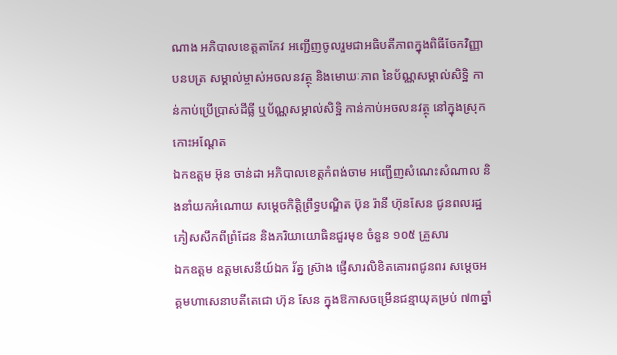ណាង អភិបាលខេត្តតាកែវ អញ្ជើញចូលរួមជាអធិបតីភាពក្នុងពិធីចែកវិញ្ញាបនបត្រ សម្គាល់ម្ចាស់អចលនវត្ថុ និងមោឃៈភាព នៃប័ណ្ណសម្គាល់សិទ្ឋិ កាន់កាប់ប្រើប្រាស់ដីធ្លី ឬប័ណ្ណសម្គាល់សិទ្ឋិ កាន់កាប់អចលនវត្ថុ នៅក្នុងស្រុកកោះអណ្តែត
ឯកឧត្តម អ៊ុន ចាន់ដា អភិបាលខេត្តកំពង់ចាម អញ្ជើញសំណេះសំណាល និងនាំយកអំណោយ សម្តេចកិត្តិព្រឹទ្ធបណ្ឌិត ប៊ុន រ៉ានី ហ៊ុនសែន ជូនពលរដ្ឋភៀសសឹកពីព្រំដែន និងភរិយាយោធិនជួរមុខ ចំនួន ១០៥ គ្រួសារ
ឯកឧត្តម ឧត្តមសេនីយ៍ឯក រ័ត្ន ស្រ៊ាង ផ្ញើសារលិខិតគោរពជូនពរ សម្ដេចអគ្គមហាសេនាបតីតេជោ ហ៊ុន សែន ក្នុងឱកាសចម្រើនជន្មាយុគម្រប់ ៧៣ឆ្នាំ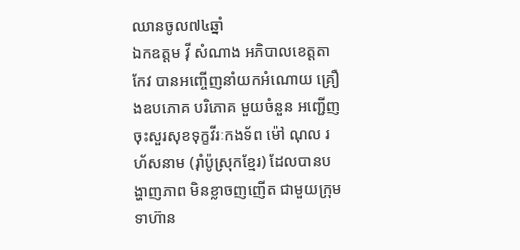ឈានចូល៧៤ឆ្នាំ
ឯកឧត្តម វ៉ី សំណាង អភិបាលខេត្តតាកែវ បានអញ្ចើញនាំយកអំណោយ គ្រឿងឧបភោគ បរិភោគ មួយចំនួន អញ្ជើញចុះសួរសុខទុក្ខវីរៈកងទ័ព ម៉ៅ ណុល រហ័សនាម (រ៉ាំប៉ូស្រុកខ្មែរ) ដែលបានបង្ហាញភាព មិនខ្លាចញញើត ជាមួយក្រុមទាហ៊ាន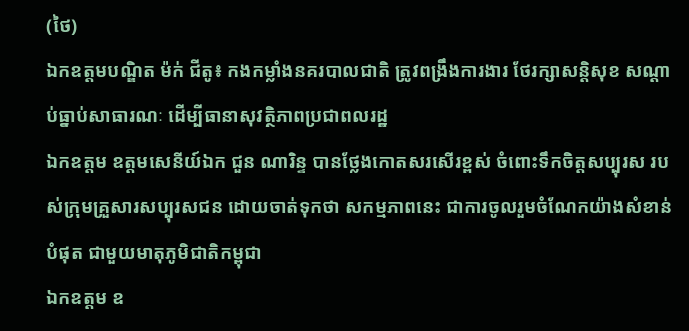(ថៃ)
ឯកឧត្តមបណ្ឌិត ម៉ក់ ជីតូ៖ កងកម្លាំងនគរបាលជាតិ ត្រូវពង្រឹងការងារ ថែរក្សាសន្តិសុខ សណ្ដាប់ធ្នាប់សាធារណៈ ដើម្បីធានាសុវត្ថិភាពប្រជាពលរដ្ឋ
ឯកឧត្តម ឧត្តមសេនីយ៍ឯក ជួន ណារិន្ទ បានថ្លែងកោតសរសើរខ្ពស់ ចំពោះទឹកចិត្តសប្បុរស របស់ក្រុមគ្រួសារសប្បុរសជន ដោយចាត់ទុកថា សកម្មភាពនេះ ជាការចូលរួមចំណែកយ៉ាងសំខាន់បំផុត ជាមួយមាតុភូមិជាតិកម្ពុជា
ឯកឧត្តម ឧ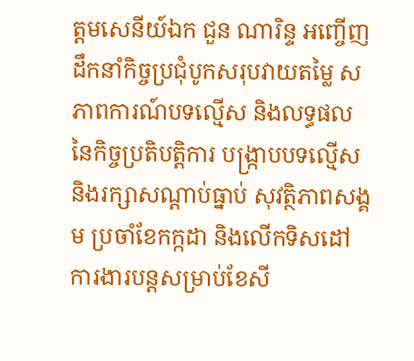ត្តមសេនីយ៍ឯក ជួន ណារិន្ទ អញ្ចើញដឹកនាំកិច្ចប្រជុំបូកសរុបវាយតម្លៃ សភាពការណ៍បទល្មើស និងលទ្ធផល នៃកិច្ចប្រតិបត្តិការ បង្រ្កាបបទល្មើស និងរក្សាសណ្តាប់ធ្នាប់ សុវត្ថិភាពសង្គម ប្រចាំខែកក្កដា និងលើកទិសដៅការងារបន្តសម្រាប់ខែសី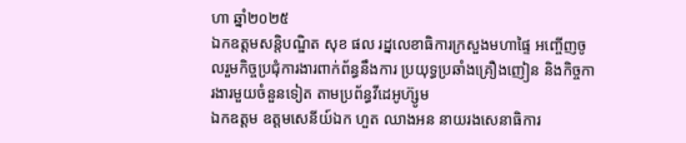ហា ឆ្នាំ២០២៥
ឯកឧត្ដមសន្តិបណ្ឌិត សុខ ផល រដ្នលេខាធិការក្រសួងមហាផ្ទៃ អញ្ចើញចូលរួមកិច្ចប្រជុំការងារពាក់ព័ន្ធនឹងការ ប្រយុទ្ធប្រឆាំងគ្រឿងញៀន និងកិច្ចការងារមួយចំនួនទៀត តាមប្រព័ន្ធវីដេអូហ៊្សូម
ឯកឧត្តម ឧត្ដមសេនីយ៍ឯក ហួត ឈាងអន នាយរងសេនាធិការ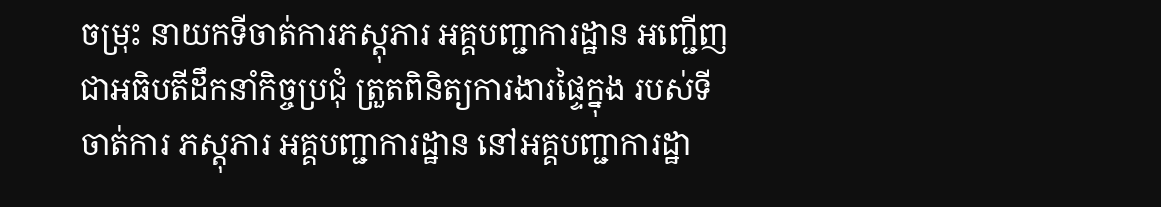ចម្រុះ នាយកទីចាត់ការភស្តុភារ អគ្គបញ្ជាការដ្ឋាន អញ្ជើញជាអធិបតីដឹកនាំកិច្ចប្រជុំ ត្រួតពិនិត្យការងារផ្ទៃក្នុង របស់ទីចាត់ការ ភស្តុភារ អគ្គបញ្ជាការដ្ឋាន នៅអគ្គបញ្ជាការដ្ឋា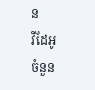ន
វីដែអូ
ចំនួន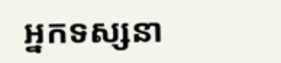អ្នកទស្សនា